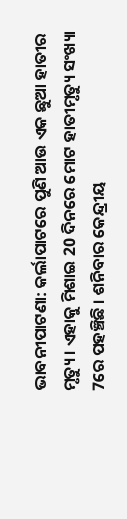ଭାବନୀପାଟଣା: କର୍ଲାପାଟରେ ପୁଣି ଆଉ ଏକ ଛୁଆ ହାତୀର ମୃତ୍ୟୁ । ଏହାକୁ ମିଶାଇ 20 ଦିନରେ ମୋଟ ହାତୀମୃତ୍ୟୁ ସଂଖ୍ୟା 7ରେ ପହଞ୍ଚିଛି । ଶନିବାର କେନ୍ଦ୍ରୀୟ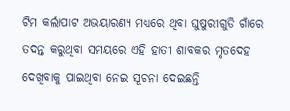ଟିମ କର୍ଲାପାଟ ଅଭୟାରଣ୍ୟ ମଧ୍ୟରେ ଥିବା ଘୁଷୁରୀଗୁଡି ଗାଁରେ ତଦନ୍ତ କରୁଥିବା ସମୟରେ ଏହି ହାତୀ ଶାବକର ମୃତଦେହ ଦେଖିବାକୁ ପାଇଥିବା ନେଇ ସୂଚନା ଦେଇଛନ୍ତି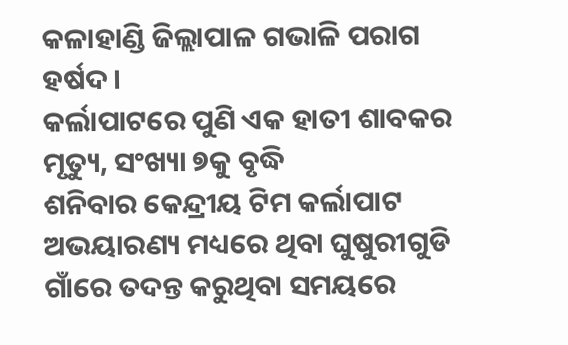କଳାହାଣ୍ଡି ଜିଲ୍ଲାପାଳ ଗଭାଳି ପରାଗ ହର୍ଷଦ ।
କର୍ଲାପାଟରେ ପୁଣି ଏକ ହାତୀ ଶାବକର ମୃତ୍ୟୁ, ସଂଖ୍ୟା ୭କୁ ବୃଦ୍ଧି
ଶନିବାର କେନ୍ଦ୍ରୀୟ ଟିମ କର୍ଲାପାଟ ଅଭୟାରଣ୍ୟ ମଧ୍ୟରେ ଥିବା ଘୁଷୁରୀଗୁଡି ଗାଁରେ ତଦନ୍ତ କରୁଥିବା ସମୟରେ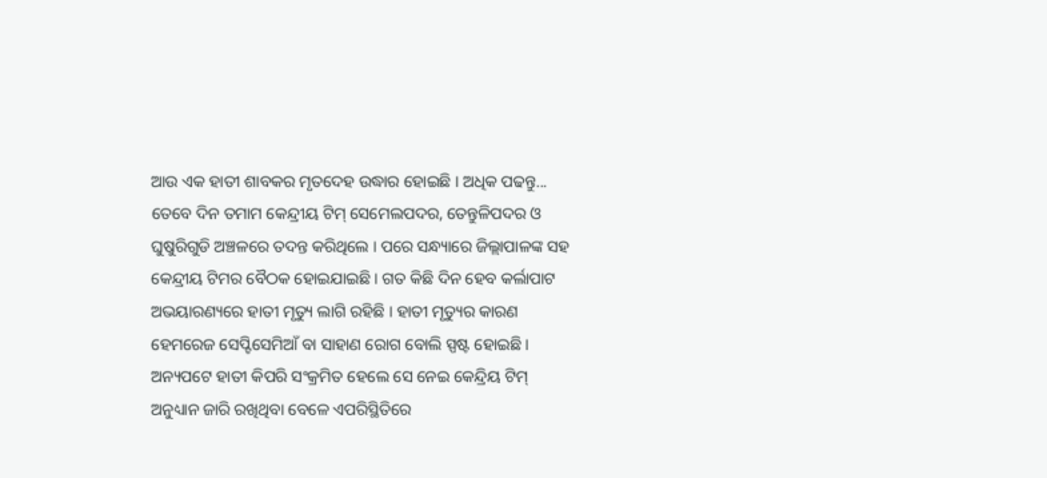ଆଉ ଏକ ହାତୀ ଶାବକର ମୃତଦେହ ଉଦ୍ଧାର ହୋଇଛି । ଅଧିକ ପଢନ୍ତୁ...
ତେବେ ଦିନ ତମାମ କେନ୍ଦ୍ରୀୟ ଟିମ୍ ସେମେଲପଦର, ତେନ୍ତୁଳିପଦର ଓ ଘୁଷୁରିଗୁଡି ଅଞ୍ଚଳରେ ତଦନ୍ତ କରିଥିଲେ । ପରେ ସନ୍ଧ୍ୟାରେ ଜିଲ୍ଲାପାଳଙ୍କ ସହ କେନ୍ଦ୍ରୀୟ ଟିମର ବୈଠକ ହୋଇଯାଇଛି । ଗତ କିଛି ଦିନ ହେବ କର୍ଲାପାଟ ଅଭୟାରଣ୍ୟରେ ହାତୀ ମୃତ୍ୟୁ ଲାଗି ରହିଛି । ହାତୀ ମୃତ୍ୟୁର କାରଣ ହେମରେଜ ସେପ୍ଟିସେମିଆଁ ବା ସାହାଣ ରୋଗ ବୋଲି ସ୍ପଷ୍ଟ ହୋଇଛି । ଅନ୍ୟପଟେ ହାତୀ କିପରି ସଂକ୍ରମିତ ହେଲେ ସେ ନେଇ କେନ୍ଦ୍ରିୟ ଟିମ୍ ଅନୁଧ୍ୟାନ ଜାରି ରଖିଥିବା ବେଳେ ଏପରିସ୍ଥିତିରେ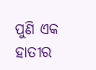ପୁଣି ଏକ ହାତୀର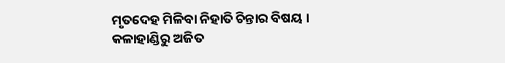ମୃତଦେହ ମିଳିବା ନିହାତି ଚିନ୍ତାର ବିଷୟ ।
କଳାହାଣ୍ଡିରୁ ଅଜିତ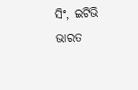ସିଂ, ଇଟିଭି ଭାରତ